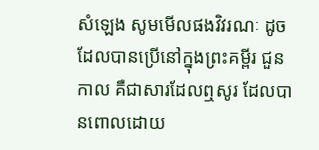សំឡេង សូមមើលផងវិវរណៈ ដូចដែលបានប្រើនៅក្នុងព្រះគម្ពីរ ជួនកាល គឺជាសារដែលឮសូរ ដែលបានពោលដោយ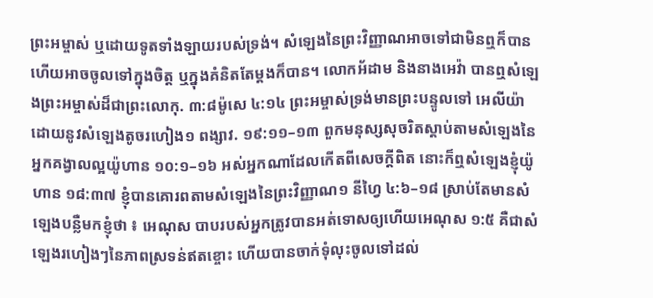ព្រះអម្ចាស់ ឬដោយទូតទាំងឡាយរបស់ទ្រង់។ សំឡេងនៃព្រះវិញ្ញាណអាចទៅជាមិនឮក៏បាន ហើយអាចចូលទៅក្នុងចិត្ត ឬក្នុងគំនិតតែម្ដងក៏បាន។ លោកអ័ដាម និងនាងអេវ៉ា បានឮសំឡេងព្រះអម្ចាស់ដ៏ជាព្រះលោកុ. ៣:៨ម៉ូសេ ៤:១៤ ព្រះអម្ចាស់ទ្រង់មានព្រះបន្ទូលទៅ អេលីយ៉ា ដោយនូវសំឡេងតូចរហៀង១ ពង្សាវ. ១៩:១១–១៣ ពួកមនុស្សសុចរិតស្ដាប់តាមសំឡេងនៃអ្នកគង្វាលល្អយ៉ូហាន ១០:១–១៦ អស់អ្នកណាដែលកើតពីសេចក្ដីពិត នោះក៏ឮសំឡេងខ្ញុំយ៉ូហាន ១៨:៣៧ ខ្ញុំបានគោរពតាមសំឡេងនៃព្រះវិញ្ញាណ១ នីហ្វៃ ៤:៦–១៨ ស្រាប់តែមានសំឡេងបន្លឺមកខ្ញុំថា ៖ អេណុស បាបរបស់អ្នកត្រូវបានអត់ទោសឲ្យហើយអេណុស ១:៥ គឺជាសំឡេងរហៀងៗនៃភាពស្រទន់ឥតខ្ចោះ ហើយបានចាក់ទុំលុះចូលទៅដល់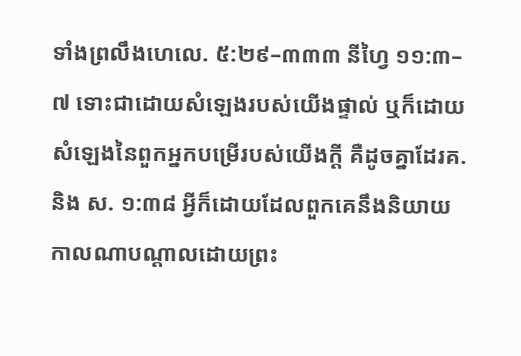ទាំងព្រលឹងហេលេ. ៥:២៩–៣៣៣ នីហ្វៃ ១១:៣–៧ ទោះជាដោយសំឡេងរបស់យើងផ្ទាល់ ឬក៏ដោយសំឡេងនៃពួកអ្នកបម្រើរបស់យើងក្ដី គឺដូចគ្នាដែរគ. និង ស. ១:៣៨ អ្វីក៏ដោយដែលពួកគេនឹងនិយាយ កាលណាបណ្ដាលដោយព្រះ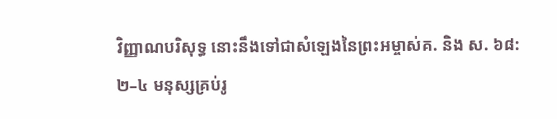វិញ្ញាណបរិសុទ្ធ នោះនឹងទៅជាសំឡេងនៃព្រះអម្ចាស់គ. និង ស. ៦៨:២–៤ មនុស្សគ្រប់រូ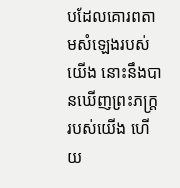បដែលគោរពតាមសំឡេងរបស់យើង នោះនឹងបានឃើញព្រះភក្ត្ររបស់យើង ហើយ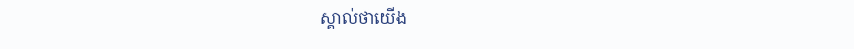ស្គាល់ថាយើង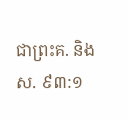ជាព្រះគ. និង ស. ៩៣:១